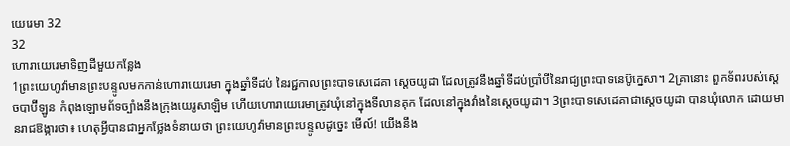យេរេមា 32
32
ហោរាយេរេមាទិញដីមួយកន្លែង
1ព្រះយេហូវ៉ាមានព្រះបន្ទូលមកកាន់ហោរាយេរេមា ក្នុងឆ្នាំទីដប់ នៃរជ្ជកាលព្រះបាទសេដេគា ស្តេចយូដា ដែលត្រូវនឹងឆ្នាំទីដប់ប្រាំបីនៃរាជ្យព្រះបាទនេប៊ូក្នេសា។ 2គ្រានោះ ពួកទ័ពរបស់ស្តេចបាប៊ីឡូន កំពុងឡោមព័ទច្បាំងនឹងក្រុងយេរូសាឡិម ហើយហោរាយេរេមាត្រូវឃុំនៅក្នុងទីលានគុក ដែលនៅក្នុងវាំងនៃស្តេចយូដា។ 3ព្រះបាទសេដេគាជាស្តេចយូដា បានឃុំលោក ដោយមានរាជឱង្ការថា៖ ហេតុអ្វីបានជាអ្នកថ្លែងទំនាយថា ព្រះយេហូវ៉ាមានព្រះបន្ទូលដូច្នេះ មើល៍! យើងនឹង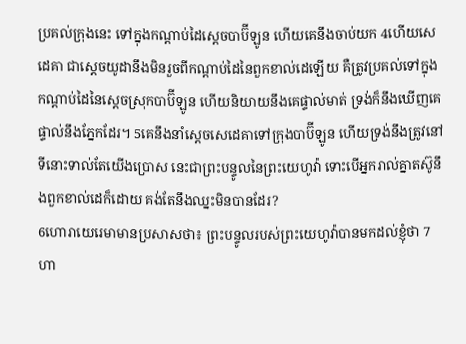ប្រគល់ក្រុងនេះ ទៅក្នុងកណ្ដាប់ដៃស្តេចបាប៊ីឡូន ហើយគេនឹងចាប់យក 4ហើយសេដេគា ជាស្តេចយូដានឹងមិនរួចពីកណ្ដាប់ដៃនៃពួកខាល់ដេឡើយ គឺត្រូវប្រគល់ទៅក្នុងកណ្ដាប់ដៃនៃស្តេចស្រុកបាប៊ីឡូន ហើយនិយាយនឹងគេផ្ទាល់មាត់ ទ្រង់ក៏នឹងឃើញគេផ្ទាល់នឹងភ្នែកដែរ។ 5គេនឹងនាំស្ដេចសេដេគាទៅក្រុងបាប៊ីឡូន ហើយទ្រង់នឹងត្រូវនៅទីនោះទាល់តែយើងប្រោស នេះជាព្រះបន្ទូលនៃព្រះយេហូវ៉ា ទោះបើអ្នករាល់គ្នាតស៊ូនឹងពួកខាល់ដេក៏ដោយ គង់តែនឹងឈ្នះមិនបានដែរ?
6ហោរាយេរេមាមានប្រសាសថា៖ ព្រះបន្ទូលរបស់ព្រះយេហូវ៉ាបានមកដល់ខ្ញុំថា 7ហា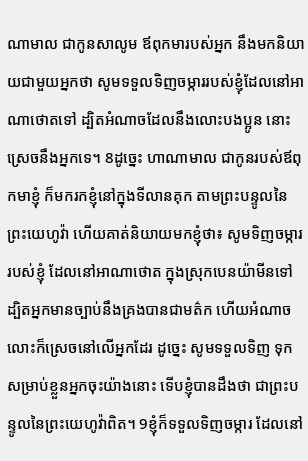ណាមាល ជាកូនសាលូម ឪពុកមារបស់អ្នក នឹងមកនិយាយជាមួយអ្នកថា សូមទទួលទិញចម្ការរបស់ខ្ញុំដែលនៅអាណាថោតទៅ ដ្បិតអំណាចដែលនឹងលោះបងប្អូន នោះស្រេចនឹងអ្នកទេ។ 8ដូច្នេះ ហាណាមាល ជាកូនរបស់ឪពុកមាខ្ញុំ ក៏មករកខ្ញុំនៅក្នុងទីលានគុក តាមព្រះបន្ទូលនៃព្រះយេហូវ៉ា ហើយគាត់និយាយមកខ្ញុំថា៖ សូមទិញចម្ការរបស់ខ្ញុំ ដែលនៅអាណាថោត ក្នុងស្រុកបេនយ៉ាមីនទៅ ដ្បិតអ្នកមានច្បាប់នឹងគ្រងបានជាមត៌ក ហើយអំណាចលោះក៏ស្រេចនៅលើអ្នកដែរ ដូច្នេះ សូមទទួលទិញ ទុកសម្រាប់ខ្លួនអ្នកចុះយ៉ាងនោះ ទើបខ្ញុំបានដឹងថា ជាព្រះបន្ទូលនៃព្រះយេហូវ៉ាពិត។ 9ខ្ញុំក៏ទទួលទិញចម្ការ ដែលនៅ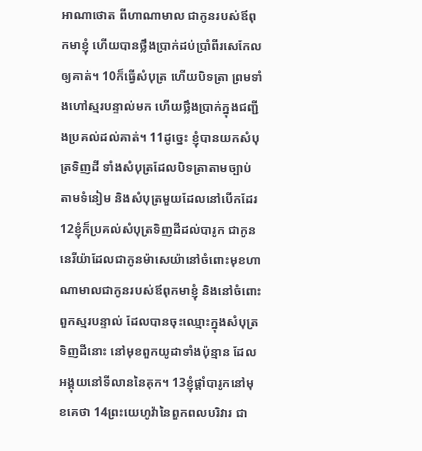អាណាថោត ពីហាណាមាល ជាកូនរបស់ឪពុកមាខ្ញុំ ហើយបានថ្លឹងប្រាក់ដប់ប្រាំពីរសេកែលឲ្យគាត់។ 10ក៏ធ្វើសំបុត្រ ហើយបិទត្រា ព្រមទាំងហៅស្មរបន្ទាល់មក ហើយថ្លឹងប្រាក់ក្នុងជញ្ជីងប្រគល់ដល់គាត់។ 11ដូច្នេះ ខ្ញុំបានយកសំបុត្រទិញដី ទាំងសំបុត្រដែលបិទត្រាតាមច្បាប់ តាមទំនៀម និងសំបុត្រមួយដែលនៅបើកដែរ 12ខ្ញុំក៏ប្រគល់សំបុត្រទិញដីដល់បារូក ជាកូននេរីយ៉ាដែលជាកូនម៉ាសេយ៉ានៅចំពោះមុខហាណាមាលជាកូនរបស់ឪពុកមាខ្ញុំ និងនៅចំពោះពួកស្មរបន្ទាល់ ដែលបានចុះឈ្មោះក្នុងសំបុត្រទិញដីនោះ នៅមុខពួកយូដាទាំងប៉ុន្មាន ដែលអង្គុយនៅទីលាននៃគុក។ 13ខ្ញុំផ្តាំបារូកនៅមុខគេថា 14ព្រះយេហូវ៉ានៃពួកពលបរិវារ ជា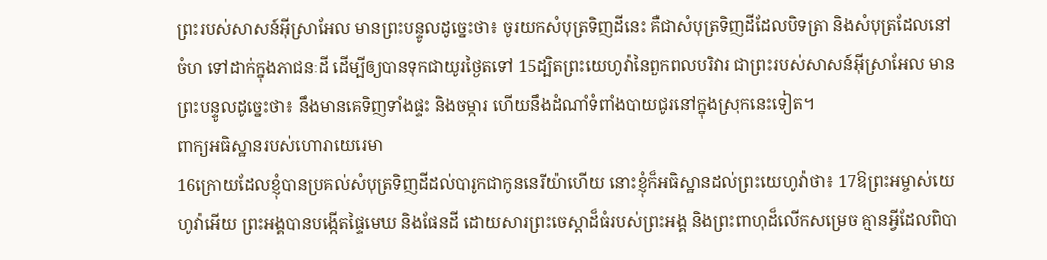ព្រះរបស់សាសន៍អ៊ីស្រាអែល មានព្រះបន្ទូលដូច្នេះថា៖ ចូរយកសំបុត្រទិញដីនេះ គឺជាសំបុត្រទិញដីដែលបិទត្រា និងសំបុត្រដែលនៅចំហ ទៅដាក់ក្នុងភាជនៈដី ដើម្បីឲ្យបានទុកជាយូរថ្ងៃតទៅ 15ដ្បិតព្រះយេហូវ៉ានៃពួកពលបរិវារ ជាព្រះរបស់សាសន៍អ៊ីស្រាអែល មានព្រះបន្ទូលដូច្នេះថា៖ នឹងមានគេទិញទាំងផ្ទះ និងចម្ការ ហើយនឹងដំណាំទំពាំងបាយជូរនៅក្នុងស្រុកនេះទៀត។
ពាក្យអធិស្ឋានរបស់ហោរាយេរេមា
16ក្រោយដែលខ្ញុំបានប្រគល់សំបុត្រទិញដីដល់បារូកជាកូននេរីយ៉ាហើយ នោះខ្ញុំក៏អធិស្ឋានដល់ព្រះយេហូវ៉ាថា៖ 17ឱព្រះអម្ចាស់យេហូវ៉ាអើយ ព្រះអង្គបានបង្កើតផ្ទៃមេឃ និងផែនដី ដោយសារព្រះចេស្តាដ៏ធំរបស់ព្រះអង្គ និងព្រះពាហុដ៏លើកសម្រេច គ្មានអ្វីដែលពិបា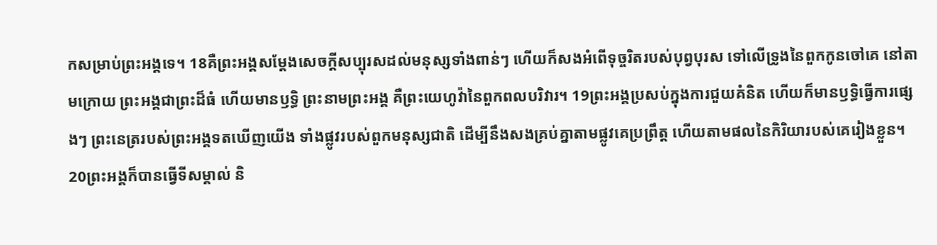កសម្រាប់ព្រះអង្គទេ។ 18គឺព្រះអង្គសម្ដែងសេចក្ដីសប្បុរសដល់មនុស្សទាំងពាន់ៗ ហើយក៏សងអំពើទុច្ចរិតរបស់បុព្វបុរស ទៅលើទ្រូងនៃពួកកូនចៅគេ នៅតាមក្រោយ ព្រះអង្គជាព្រះដ៏ធំ ហើយមានឫទ្ធិ ព្រះនាមព្រះអង្គ គឺព្រះយេហូវ៉ានៃពួកពលបរិវារ។ 19ព្រះអង្គប្រសប់ក្នុងការជួយគំនិត ហើយក៏មានឫទ្ធិធ្វើការផ្សេងៗ ព្រះនេត្ររបស់ព្រះអង្គទតឃើញយើង ទាំងផ្លូវរបស់ពួកមនុស្សជាតិ ដើម្បីនឹងសងគ្រប់គ្នាតាមផ្លូវគេប្រព្រឹត្ត ហើយតាមផលនៃកិរិយារបស់គេរៀងខ្លួន។ 20ព្រះអង្គក៏បានធ្វើទីសម្គាល់ និ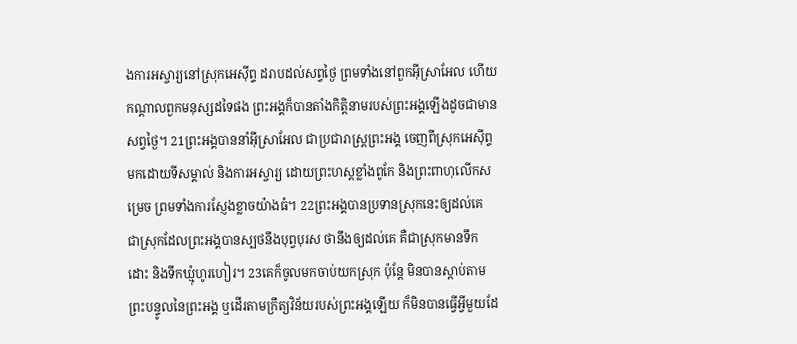ងការអស្ចារ្យនៅស្រុកអេស៊ីព្ទ ដរាបដល់សព្វថ្ងៃ ព្រមទាំងនៅពួកអ៊ីស្រាអែល ហើយកណ្ដាលពួកមនុស្សដទៃផង ព្រះអង្គក៏បានតាំងកិត្តិនាមរបស់ព្រះអង្គឡើងដូចជាមានសព្វថ្ងៃ។ 21ព្រះអង្គបាននាំអ៊ីស្រាអែល ជាប្រជារាស្ត្រព្រះអង្គ ចេញពីស្រុកអេស៊ីព្ទមកដោយទីសម្គាល់ និងការអស្ចារ្យ ដោយព្រះហស្តខ្លាំងពូកែ និងព្រះពាហុលើកសម្រេច ព្រមទាំងការស្ញែងខ្លាចយ៉ាងធំ។ 22ព្រះអង្គបានប្រទានស្រុកនេះឲ្យដល់គេ ជាស្រុកដែលព្រះអង្គបានស្បថនឹងបុព្វបុរស ថានឹងឲ្យដល់គេ គឺជាស្រុកមានទឹកដោះ និងទឹកឃ្មុំហូរហៀរ។ 23គេក៏ចូលមកចាប់យកស្រុក ប៉ុន្តែ មិនបានស្តាប់តាមព្រះបន្ទូលនៃព្រះអង្គ ឬដើរតាមក្រឹត្យវិន័យរបស់ព្រះអង្គឡើយ ក៏មិនបានធ្វើអ្វីមួយដែ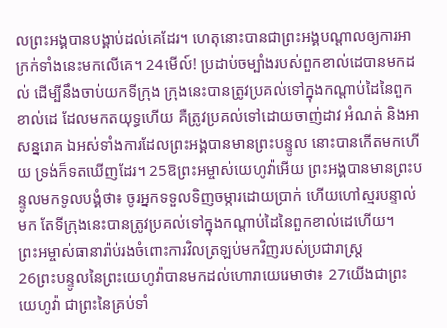លព្រះអង្គបានបង្គាប់ដល់គេដែរ។ ហេតុនោះបានជាព្រះអង្គបណ្ដាលឲ្យការអាក្រក់ទាំងនេះមកលើគេ។ 24មើល៍! ប្រដាប់ចម្បាំងរបស់ពួកខាល់ដេបានមកដល់ ដើម្បីនឹងចាប់យកទីក្រុង ក្រុងនេះបានត្រូវប្រគល់ទៅក្នុងកណ្ដាប់ដៃនៃពួកខាល់ដេ ដែលមកតយុទ្ធហើយ គឺត្រូវប្រគល់ទៅដោយចាញ់ដាវ អំណត់ និងអាសន្នរោគ ឯអស់ទាំងការដែលព្រះអង្គបានមានព្រះបន្ទូល នោះបានកើតមកហើយ ទ្រង់ក៏ទតឃើញដែរ។ 25ឱព្រះអម្ចាស់យេហូវ៉ាអើយ ព្រះអង្គបានមានព្រះបន្ទូលមកទូលបង្គំថា៖ ចូរអ្នកទទួលទិញចម្ការដោយប្រាក់ ហើយហៅស្មរបន្ទាល់មក តែទីក្រុងនេះបានត្រូវប្រគល់ទៅក្នុងកណ្ដាប់ដៃនៃពួកខាល់ដេហើយ។
ព្រះអម្ចាស់ធានារ៉ាប់រងចំពោះការវិលត្រឡប់មកវិញរបស់ប្រជារាស្ត្រ
26ព្រះបន្ទូលនៃព្រះយេហូវ៉ាបានមកដល់ហោរាយេរេមាថា៖ 27យើងជាព្រះយេហូវ៉ា ជាព្រះនៃគ្រប់ទាំ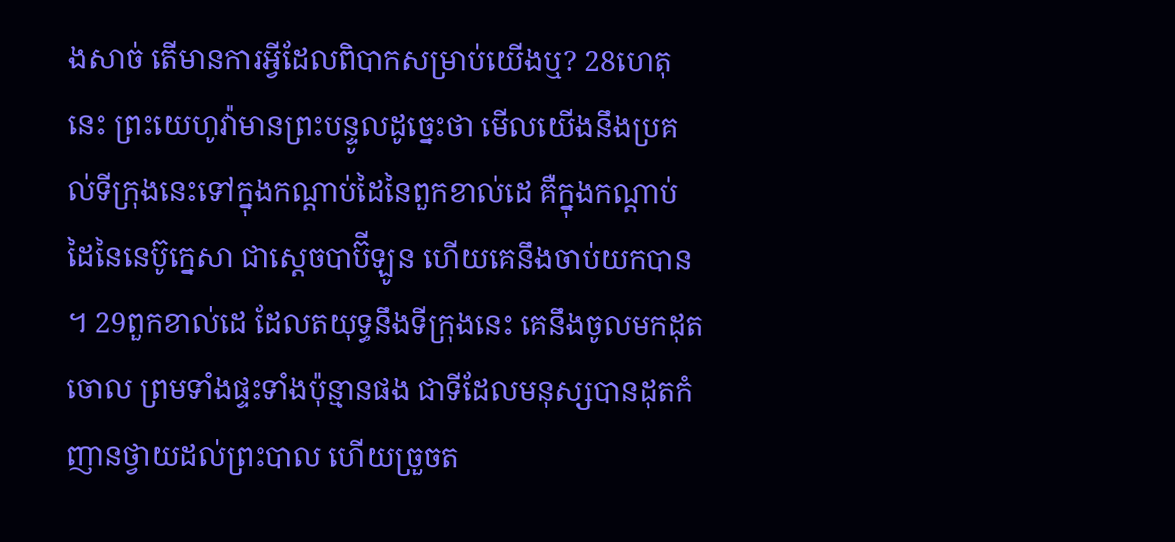ងសាច់ តើមានការអ្វីដែលពិបាកសម្រាប់យើងឬ? 28ហេតុនេះ ព្រះយេហូវ៉ាមានព្រះបន្ទូលដូច្នេះថា មើលយើងនឹងប្រគល់ទីក្រុងនេះទៅក្នុងកណ្ដាប់ដៃនៃពួកខាល់ដេ គឺក្នុងកណ្ដាប់ដៃនៃនេប៊ូក្នេសា ជាស្តេចបាប៊ីឡូន ហើយគេនឹងចាប់យកបាន ។ 29ពួកខាល់ដេ ដែលតយុទ្ធនឹងទីក្រុងនេះ គេនឹងចូលមកដុតចោល ព្រមទាំងផ្ទះទាំងប៉ុន្មានផង ជាទីដែលមនុស្សបានដុតកំញានថ្វាយដល់ព្រះបាល ហើយច្រួចត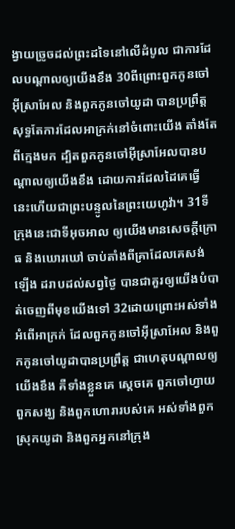ង្វាយច្រូចដល់ព្រះដទៃនៅលើដំបូល ជាការដែលបណ្ដាលឲ្យយើងខឹង 30ពីព្រោះពួកកូនចៅអ៊ីស្រាអែល និងពួកកូនចៅយូដា បានប្រព្រឹត្តសុទ្ធតែការដែលអាក្រក់នៅចំពោះយើង តាំងតែពីក្មេងមក ដ្បិតពួកកូនចៅអ៊ីស្រាអែលបានបណ្ដាលឲ្យយើងខឹង ដោយការដែលដៃគេធ្វើ នេះហើយជាព្រះបន្ទូលនៃព្រះយេហូវ៉ា។ 31ទីក្រុងនេះជាទីអុចអាល ឲ្យយើងមានសេចក្ដីក្រោធ និងឃោរឃៅ ចាប់តាំងពីគ្រាដែលគេសង់ឡើង ដរាបដល់សព្វថ្ងៃ បានជាគួរឲ្យយើងបំបាត់ចេញពីមុខយើងទៅ 32ដោយព្រោះអស់ទាំងអំពើអាក្រក់ ដែលពួកកូនចៅអ៊ីស្រាអែល និងពួកកូនចៅយូដាបានប្រព្រឹត្ត ជាហេតុបណ្ដាលឲ្យយើងខឹង គឺទាំងខ្លួនគេ ស្តេចគេ ពួកចៅហ្វាយ ពួកសង្ឃ និងពួកហោរារបស់គេ អស់ទាំងពួកស្រុកយូដា និងពួកអ្នកនៅក្រុង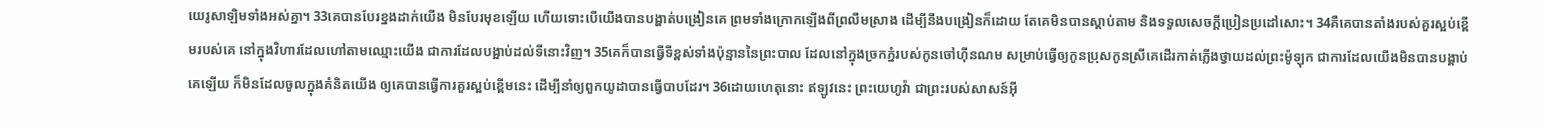យេរូសាឡិមទាំងអស់គ្នា។ 33គេបានបែរខ្នងដាក់យើង មិនបែរមុខឡើយ ហើយទោះបើយើងបានបង្ហាត់បង្រៀនគេ ព្រមទាំងក្រោកឡើងពីព្រលឹមស្រាង ដើម្បីនឹងបង្រៀនក៏ដោយ តែគេមិនបានស្តាប់តាម និងទទួលសេចក្ដីប្រៀនប្រដៅសោះ។ 34គឺគេបានតាំងរបស់គួរស្អប់ខ្ពើមរបស់គេ នៅក្នុងវិហារដែលហៅតាមឈ្មោះយើង ជាការដែលបង្អាប់ដល់ទីនោះវិញ។ 35គេក៏បានធ្វើទីខ្ពស់ទាំងប៉ុន្មាននៃព្រះបាល ដែលនៅក្នុងច្រកភ្នំរបស់កូនចៅហ៊ីនណម សម្រាប់ធ្វើឲ្យកូនប្រុសកូនស្រីគេដើរកាត់ភ្លើងថ្វាយដល់ព្រះម៉ូឡុក ជាការដែលយើងមិនបានបង្គាប់គេឡើយ ក៏មិនដែលចូលក្នុងគំនិតយើង ឲ្យគេបានធ្វើការគួរស្អប់ខ្ពើមនេះ ដើម្បីនាំឲ្យពួកយូដាបានធ្វើបាបដែរ។ 36ដោយហេតុនោះ ឥឡូវនេះ ព្រះយេហូវ៉ា ជាព្រះរបស់សាសន៍អ៊ី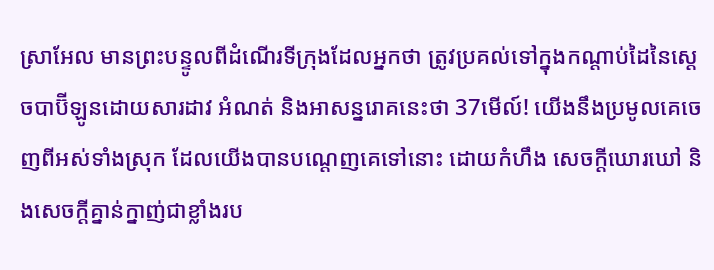ស្រាអែល មានព្រះបន្ទូលពីដំណើរទីក្រុងដែលអ្នកថា ត្រូវប្រគល់ទៅក្នុងកណ្ដាប់ដៃនៃស្តេចបាប៊ីឡូនដោយសារដាវ អំណត់ និងអាសន្នរោគនេះថា 37មើល៍! យើងនឹងប្រមូលគេចេញពីអស់ទាំងស្រុក ដែលយើងបានបណ្តេញគេទៅនោះ ដោយកំហឹង សេចក្ដីឃោរឃៅ និងសេចក្ដីគ្នាន់ក្នាញ់ជាខ្លាំងរប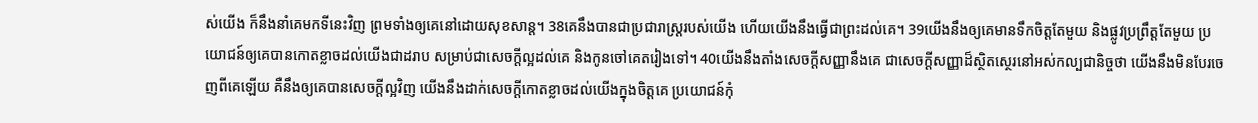ស់យើង ក៏នឹងនាំគេមកទីនេះវិញ ព្រមទាំងឲ្យគេនៅដោយសុខសាន្ត។ 38គេនឹងបានជាប្រជារាស្ត្ររបស់យើង ហើយយើងនឹងធ្វើជាព្រះដល់គេ។ 39យើងនឹងឲ្យគេមានទឹកចិត្តតែមួយ និងផ្លូវប្រព្រឹត្តតែមួយ ប្រយោជន៍ឲ្យគេបានកោតខ្លាចដល់យើងជាដរាប សម្រាប់ជាសេចក្ដីល្អដល់គេ និងកូនចៅគេតរៀងទៅ។ 40យើងនឹងតាំងសេចក្ដីសញ្ញានឹងគេ ជាសេចក្ដីសញ្ញាដ៏ស្ថិតស្ថេរនៅអស់កល្បជានិច្ចថា យើងនឹងមិនបែរចេញពីគេឡើយ គឺនឹងឲ្យគេបានសេចក្ដីល្អវិញ យើងនឹងដាក់សេចក្ដីកោតខ្លាចដល់យើងក្នុងចិត្តគេ ប្រយោជន៍កុំ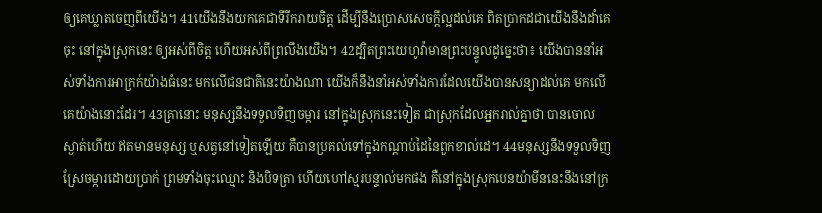ឲ្យគេឃ្លាតចេញពីយើង។ 41យើងនឹងយកគេជាទីរីករាយចិត្ត ដើម្បីនឹងប្រោសសេចក្ដីល្អដល់គេ ពិតប្រាកដជាយើងនឹងដាំគេចុះ នៅក្នុងស្រុកនេះ ឲ្យអស់ពីចិត្ត ហើយអស់ពីព្រលឹងយើង។ 42ដ្បិតព្រះយេហូវ៉ាមានព្រះបន្ទូលដូច្នេះថា៖ យើងបាននាំអស់ទាំងការអាក្រក់យ៉ាងធំនេះ មកលើជនជាតិនេះយ៉ាងណា យើងក៏នឹងនាំអស់ទាំងការដែលយើងបានសន្យាដល់គេ មកលើគេយ៉ាងនោះដែរ។ 43គ្រានោះ មនុស្សនឹងទទួលទិញចម្ការ នៅក្នុងស្រុកនេះទៀត ជាស្រុកដែលអ្នករាល់គ្នាថា បានចោលស្ងាត់ហើយ ឥតមានមនុស្ស ឬសត្វនៅទៀតឡើយ គឺបានប្រគល់ទៅក្នុងកណ្ដាប់ដៃនៃពួកខាល់ដេ។ 44មនុស្សនឹងទទួលទិញស្រែចម្ការដោយប្រាក់ ព្រមទាំងចុះឈ្មោះ និងបិទត្រា ហើយហៅស្មរបន្ទាល់មកផង គឺនៅក្នុងស្រុកបេនយ៉ាមីននេះនឹងនៅក្រ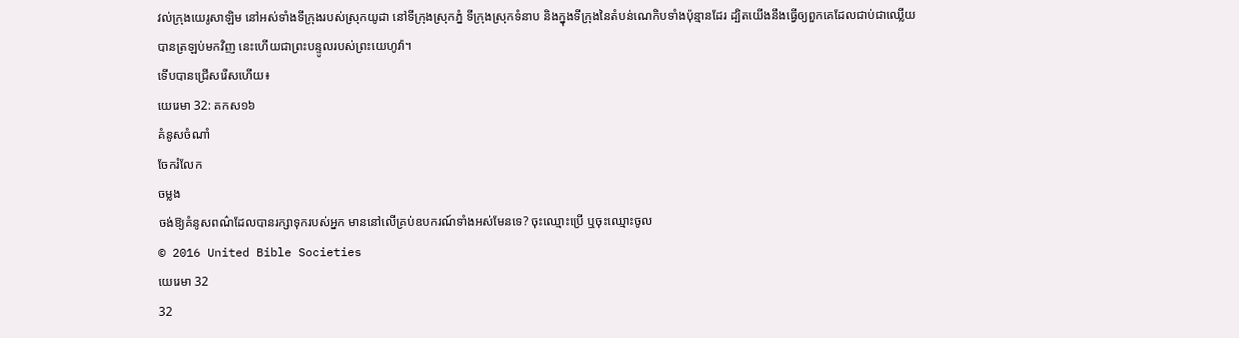វល់ក្រុងយេរូសាឡិម នៅអស់ទាំងទីក្រុងរបស់ស្រុកយូដា នៅទីក្រុងស្រុកភ្នំ ទីក្រុងស្រុកទំនាប និងក្នុងទីក្រុងនៃតំបន់ណេកិបទាំងប៉ុន្មានដែរ ដ្បិតយើងនឹងធ្វើឲ្យពួកគេដែលជាប់ជាឈ្លើយ បានត្រឡប់មកវិញ នេះហើយជាព្រះបន្ទូលរបស់ព្រះយេហូវ៉ា។
ទើបបានជ្រើសរើសហើយ៖
យេរេមា 32: គកស១៦
គំនូសចំណាំ
ចែករំលែក
ចម្លង
ចង់ឱ្យគំនូសពណ៌ដែលបានរក្សាទុករបស់អ្នក មាននៅលើគ្រប់ឧបករណ៍ទាំងអស់មែនទេ? ចុះឈ្មោះប្រើ ឬចុះឈ្មោះចូល
© 2016 United Bible Societies
យេរេមា 32
32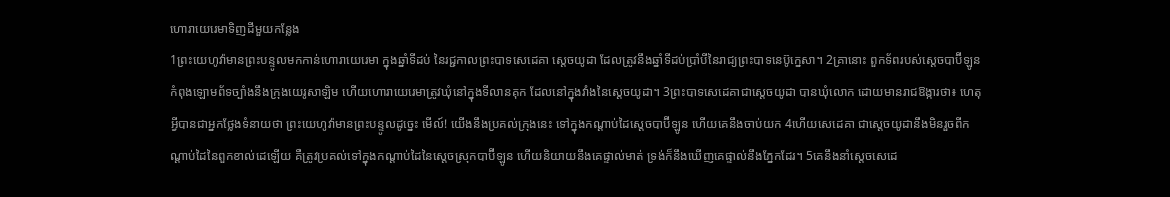ហោរាយេរេមាទិញដីមួយកន្លែង
1ព្រះយេហូវ៉ាមានព្រះបន្ទូលមកកាន់ហោរាយេរេមា ក្នុងឆ្នាំទីដប់ នៃរជ្ជកាលព្រះបាទសេដេគា ស្តេចយូដា ដែលត្រូវនឹងឆ្នាំទីដប់ប្រាំបីនៃរាជ្យព្រះបាទនេប៊ូក្នេសា។ 2គ្រានោះ ពួកទ័ពរបស់ស្តេចបាប៊ីឡូន កំពុងឡោមព័ទច្បាំងនឹងក្រុងយេរូសាឡិម ហើយហោរាយេរេមាត្រូវឃុំនៅក្នុងទីលានគុក ដែលនៅក្នុងវាំងនៃស្តេចយូដា។ 3ព្រះបាទសេដេគាជាស្តេចយូដា បានឃុំលោក ដោយមានរាជឱង្ការថា៖ ហេតុអ្វីបានជាអ្នកថ្លែងទំនាយថា ព្រះយេហូវ៉ាមានព្រះបន្ទូលដូច្នេះ មើល៍! យើងនឹងប្រគល់ក្រុងនេះ ទៅក្នុងកណ្ដាប់ដៃស្តេចបាប៊ីឡូន ហើយគេនឹងចាប់យក 4ហើយសេដេគា ជាស្តេចយូដានឹងមិនរួចពីកណ្ដាប់ដៃនៃពួកខាល់ដេឡើយ គឺត្រូវប្រគល់ទៅក្នុងកណ្ដាប់ដៃនៃស្តេចស្រុកបាប៊ីឡូន ហើយនិយាយនឹងគេផ្ទាល់មាត់ ទ្រង់ក៏នឹងឃើញគេផ្ទាល់នឹងភ្នែកដែរ។ 5គេនឹងនាំស្ដេចសេដេ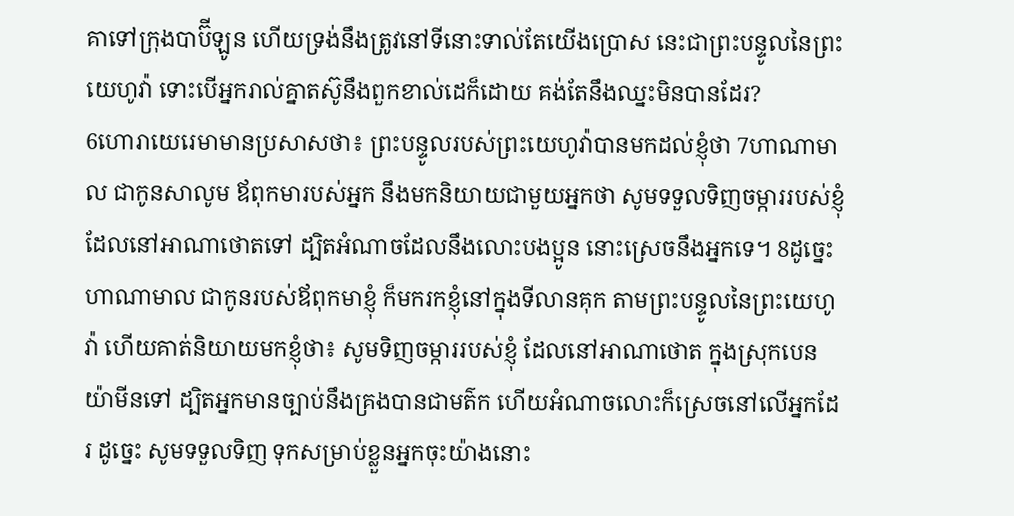គាទៅក្រុងបាប៊ីឡូន ហើយទ្រង់នឹងត្រូវនៅទីនោះទាល់តែយើងប្រោស នេះជាព្រះបន្ទូលនៃព្រះយេហូវ៉ា ទោះបើអ្នករាល់គ្នាតស៊ូនឹងពួកខាល់ដេក៏ដោយ គង់តែនឹងឈ្នះមិនបានដែរ?
6ហោរាយេរេមាមានប្រសាសថា៖ ព្រះបន្ទូលរបស់ព្រះយេហូវ៉ាបានមកដល់ខ្ញុំថា 7ហាណាមាល ជាកូនសាលូម ឪពុកមារបស់អ្នក នឹងមកនិយាយជាមួយអ្នកថា សូមទទួលទិញចម្ការរបស់ខ្ញុំដែលនៅអាណាថោតទៅ ដ្បិតអំណាចដែលនឹងលោះបងប្អូន នោះស្រេចនឹងអ្នកទេ។ 8ដូច្នេះ ហាណាមាល ជាកូនរបស់ឪពុកមាខ្ញុំ ក៏មករកខ្ញុំនៅក្នុងទីលានគុក តាមព្រះបន្ទូលនៃព្រះយេហូវ៉ា ហើយគាត់និយាយមកខ្ញុំថា៖ សូមទិញចម្ការរបស់ខ្ញុំ ដែលនៅអាណាថោត ក្នុងស្រុកបេនយ៉ាមីនទៅ ដ្បិតអ្នកមានច្បាប់នឹងគ្រងបានជាមត៌ក ហើយអំណាចលោះក៏ស្រេចនៅលើអ្នកដែរ ដូច្នេះ សូមទទួលទិញ ទុកសម្រាប់ខ្លួនអ្នកចុះយ៉ាងនោះ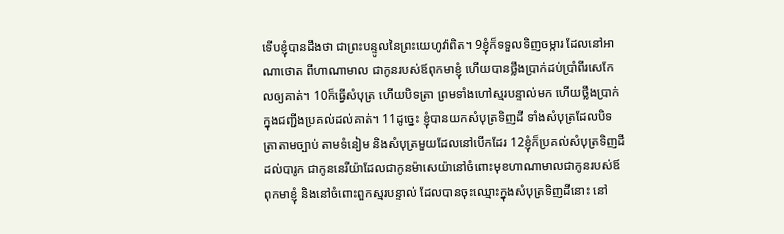ទើបខ្ញុំបានដឹងថា ជាព្រះបន្ទូលនៃព្រះយេហូវ៉ាពិត។ 9ខ្ញុំក៏ទទួលទិញចម្ការ ដែលនៅអាណាថោត ពីហាណាមាល ជាកូនរបស់ឪពុកមាខ្ញុំ ហើយបានថ្លឹងប្រាក់ដប់ប្រាំពីរសេកែលឲ្យគាត់។ 10ក៏ធ្វើសំបុត្រ ហើយបិទត្រា ព្រមទាំងហៅស្មរបន្ទាល់មក ហើយថ្លឹងប្រាក់ក្នុងជញ្ជីងប្រគល់ដល់គាត់។ 11ដូច្នេះ ខ្ញុំបានយកសំបុត្រទិញដី ទាំងសំបុត្រដែលបិទត្រាតាមច្បាប់ តាមទំនៀម និងសំបុត្រមួយដែលនៅបើកដែរ 12ខ្ញុំក៏ប្រគល់សំបុត្រទិញដីដល់បារូក ជាកូននេរីយ៉ាដែលជាកូនម៉ាសេយ៉ានៅចំពោះមុខហាណាមាលជាកូនរបស់ឪពុកមាខ្ញុំ និងនៅចំពោះពួកស្មរបន្ទាល់ ដែលបានចុះឈ្មោះក្នុងសំបុត្រទិញដីនោះ នៅ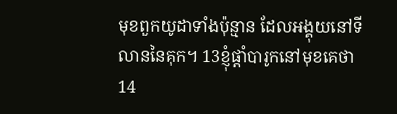មុខពួកយូដាទាំងប៉ុន្មាន ដែលអង្គុយនៅទីលាននៃគុក។ 13ខ្ញុំផ្តាំបារូកនៅមុខគេថា 14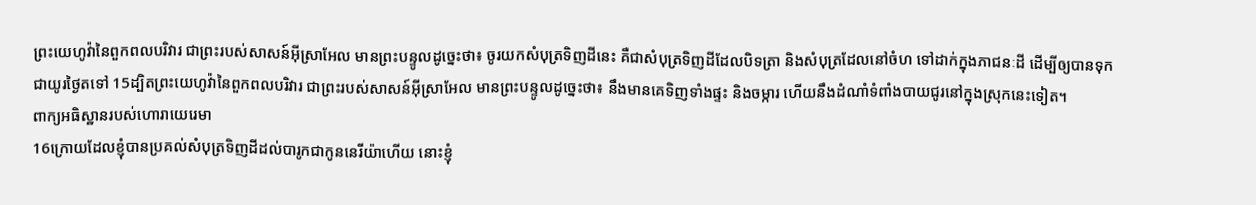ព្រះយេហូវ៉ានៃពួកពលបរិវារ ជាព្រះរបស់សាសន៍អ៊ីស្រាអែល មានព្រះបន្ទូលដូច្នេះថា៖ ចូរយកសំបុត្រទិញដីនេះ គឺជាសំបុត្រទិញដីដែលបិទត្រា និងសំបុត្រដែលនៅចំហ ទៅដាក់ក្នុងភាជនៈដី ដើម្បីឲ្យបានទុកជាយូរថ្ងៃតទៅ 15ដ្បិតព្រះយេហូវ៉ានៃពួកពលបរិវារ ជាព្រះរបស់សាសន៍អ៊ីស្រាអែល មានព្រះបន្ទូលដូច្នេះថា៖ នឹងមានគេទិញទាំងផ្ទះ និងចម្ការ ហើយនឹងដំណាំទំពាំងបាយជូរនៅក្នុងស្រុកនេះទៀត។
ពាក្យអធិស្ឋានរបស់ហោរាយេរេមា
16ក្រោយដែលខ្ញុំបានប្រគល់សំបុត្រទិញដីដល់បារូកជាកូននេរីយ៉ាហើយ នោះខ្ញុំ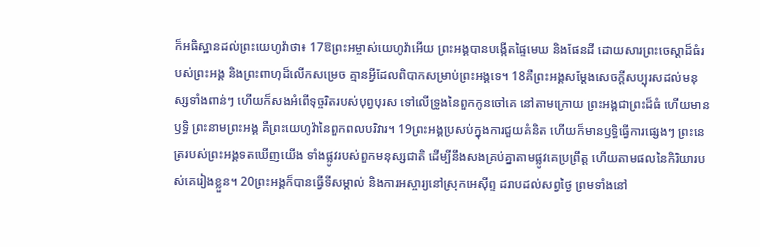ក៏អធិស្ឋានដល់ព្រះយេហូវ៉ាថា៖ 17ឱព្រះអម្ចាស់យេហូវ៉ាអើយ ព្រះអង្គបានបង្កើតផ្ទៃមេឃ និងផែនដី ដោយសារព្រះចេស្តាដ៏ធំរបស់ព្រះអង្គ និងព្រះពាហុដ៏លើកសម្រេច គ្មានអ្វីដែលពិបាកសម្រាប់ព្រះអង្គទេ។ 18គឺព្រះអង្គសម្ដែងសេចក្ដីសប្បុរសដល់មនុស្សទាំងពាន់ៗ ហើយក៏សងអំពើទុច្ចរិតរបស់បុព្វបុរស ទៅលើទ្រូងនៃពួកកូនចៅគេ នៅតាមក្រោយ ព្រះអង្គជាព្រះដ៏ធំ ហើយមានឫទ្ធិ ព្រះនាមព្រះអង្គ គឺព្រះយេហូវ៉ានៃពួកពលបរិវារ។ 19ព្រះអង្គប្រសប់ក្នុងការជួយគំនិត ហើយក៏មានឫទ្ធិធ្វើការផ្សេងៗ ព្រះនេត្ររបស់ព្រះអង្គទតឃើញយើង ទាំងផ្លូវរបស់ពួកមនុស្សជាតិ ដើម្បីនឹងសងគ្រប់គ្នាតាមផ្លូវគេប្រព្រឹត្ត ហើយតាមផលនៃកិរិយារបស់គេរៀងខ្លួន។ 20ព្រះអង្គក៏បានធ្វើទីសម្គាល់ និងការអស្ចារ្យនៅស្រុកអេស៊ីព្ទ ដរាបដល់សព្វថ្ងៃ ព្រមទាំងនៅ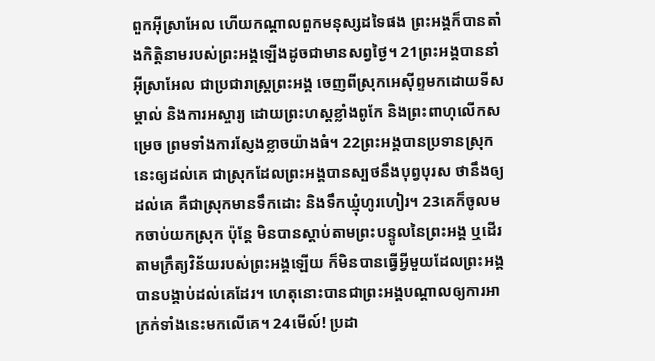ពួកអ៊ីស្រាអែល ហើយកណ្ដាលពួកមនុស្សដទៃផង ព្រះអង្គក៏បានតាំងកិត្តិនាមរបស់ព្រះអង្គឡើងដូចជាមានសព្វថ្ងៃ។ 21ព្រះអង្គបាននាំអ៊ីស្រាអែល ជាប្រជារាស្ត្រព្រះអង្គ ចេញពីស្រុកអេស៊ីព្ទមកដោយទីសម្គាល់ និងការអស្ចារ្យ ដោយព្រះហស្តខ្លាំងពូកែ និងព្រះពាហុលើកសម្រេច ព្រមទាំងការស្ញែងខ្លាចយ៉ាងធំ។ 22ព្រះអង្គបានប្រទានស្រុកនេះឲ្យដល់គេ ជាស្រុកដែលព្រះអង្គបានស្បថនឹងបុព្វបុរស ថានឹងឲ្យដល់គេ គឺជាស្រុកមានទឹកដោះ និងទឹកឃ្មុំហូរហៀរ។ 23គេក៏ចូលមកចាប់យកស្រុក ប៉ុន្តែ មិនបានស្តាប់តាមព្រះបន្ទូលនៃព្រះអង្គ ឬដើរតាមក្រឹត្យវិន័យរបស់ព្រះអង្គឡើយ ក៏មិនបានធ្វើអ្វីមួយដែលព្រះអង្គបានបង្គាប់ដល់គេដែរ។ ហេតុនោះបានជាព្រះអង្គបណ្ដាលឲ្យការអាក្រក់ទាំងនេះមកលើគេ។ 24មើល៍! ប្រដា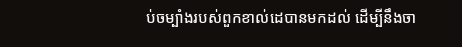ប់ចម្បាំងរបស់ពួកខាល់ដេបានមកដល់ ដើម្បីនឹងចា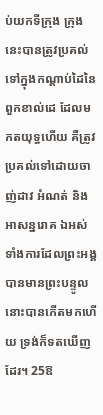ប់យកទីក្រុង ក្រុងនេះបានត្រូវប្រគល់ទៅក្នុងកណ្ដាប់ដៃនៃពួកខាល់ដេ ដែលមកតយុទ្ធហើយ គឺត្រូវប្រគល់ទៅដោយចាញ់ដាវ អំណត់ និងអាសន្នរោគ ឯអស់ទាំងការដែលព្រះអង្គបានមានព្រះបន្ទូល នោះបានកើតមកហើយ ទ្រង់ក៏ទតឃើញដែរ។ 25ឱ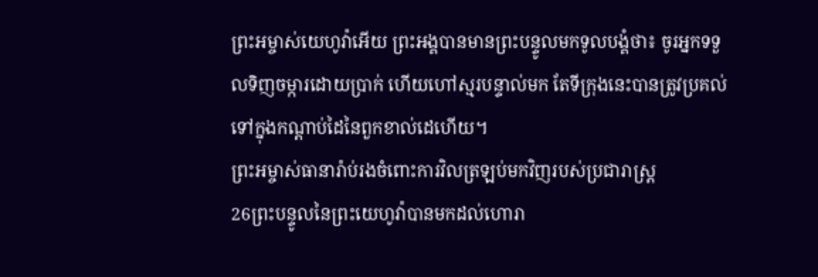ព្រះអម្ចាស់យេហូវ៉ាអើយ ព្រះអង្គបានមានព្រះបន្ទូលមកទូលបង្គំថា៖ ចូរអ្នកទទួលទិញចម្ការដោយប្រាក់ ហើយហៅស្មរបន្ទាល់មក តែទីក្រុងនេះបានត្រូវប្រគល់ទៅក្នុងកណ្ដាប់ដៃនៃពួកខាល់ដេហើយ។
ព្រះអម្ចាស់ធានារ៉ាប់រងចំពោះការវិលត្រឡប់មកវិញរបស់ប្រជារាស្ត្រ
26ព្រះបន្ទូលនៃព្រះយេហូវ៉ាបានមកដល់ហោរា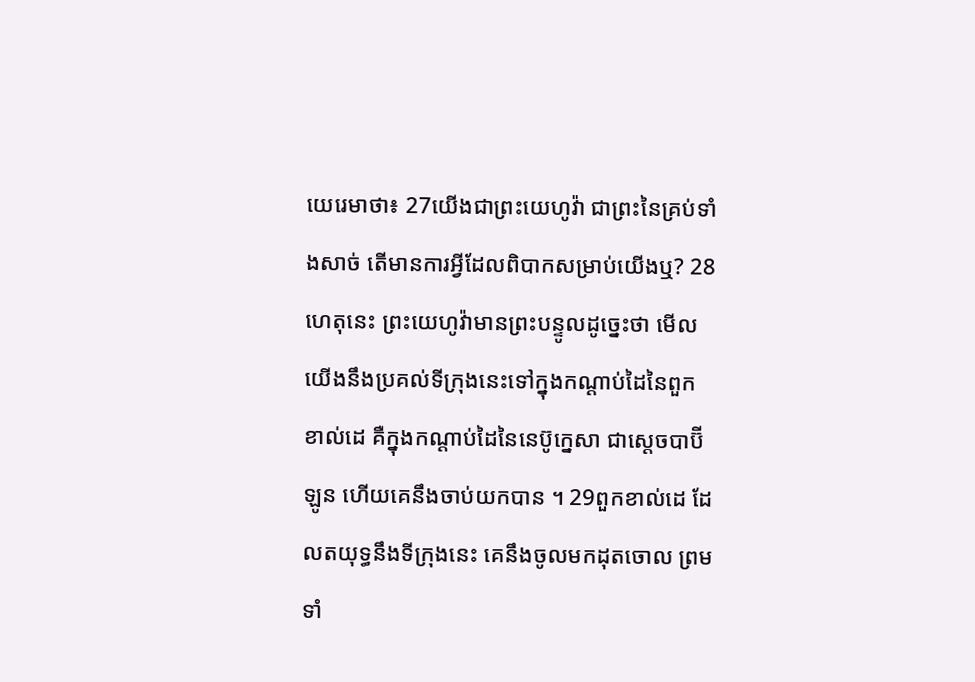យេរេមាថា៖ 27យើងជាព្រះយេហូវ៉ា ជាព្រះនៃគ្រប់ទាំងសាច់ តើមានការអ្វីដែលពិបាកសម្រាប់យើងឬ? 28ហេតុនេះ ព្រះយេហូវ៉ាមានព្រះបន្ទូលដូច្នេះថា មើលយើងនឹងប្រគល់ទីក្រុងនេះទៅក្នុងកណ្ដាប់ដៃនៃពួកខាល់ដេ គឺក្នុងកណ្ដាប់ដៃនៃនេប៊ូក្នេសា ជាស្តេចបាប៊ីឡូន ហើយគេនឹងចាប់យកបាន ។ 29ពួកខាល់ដេ ដែលតយុទ្ធនឹងទីក្រុងនេះ គេនឹងចូលមកដុតចោល ព្រមទាំ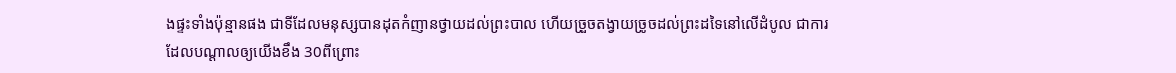ងផ្ទះទាំងប៉ុន្មានផង ជាទីដែលមនុស្សបានដុតកំញានថ្វាយដល់ព្រះបាល ហើយច្រួចតង្វាយច្រូចដល់ព្រះដទៃនៅលើដំបូល ជាការដែលបណ្ដាលឲ្យយើងខឹង 30ពីព្រោះ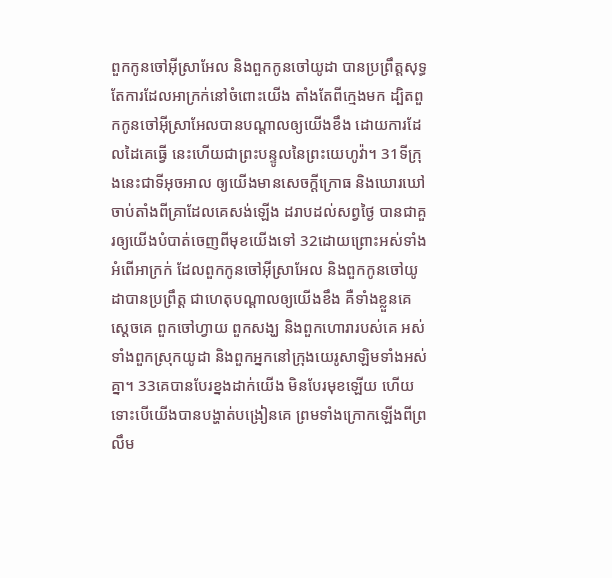ពួកកូនចៅអ៊ីស្រាអែល និងពួកកូនចៅយូដា បានប្រព្រឹត្តសុទ្ធតែការដែលអាក្រក់នៅចំពោះយើង តាំងតែពីក្មេងមក ដ្បិតពួកកូនចៅអ៊ីស្រាអែលបានបណ្ដាលឲ្យយើងខឹង ដោយការដែលដៃគេធ្វើ នេះហើយជាព្រះបន្ទូលនៃព្រះយេហូវ៉ា។ 31ទីក្រុងនេះជាទីអុចអាល ឲ្យយើងមានសេចក្ដីក្រោធ និងឃោរឃៅ ចាប់តាំងពីគ្រាដែលគេសង់ឡើង ដរាបដល់សព្វថ្ងៃ បានជាគួរឲ្យយើងបំបាត់ចេញពីមុខយើងទៅ 32ដោយព្រោះអស់ទាំងអំពើអាក្រក់ ដែលពួកកូនចៅអ៊ីស្រាអែល និងពួកកូនចៅយូដាបានប្រព្រឹត្ត ជាហេតុបណ្ដាលឲ្យយើងខឹង គឺទាំងខ្លួនគេ ស្តេចគេ ពួកចៅហ្វាយ ពួកសង្ឃ និងពួកហោរារបស់គេ អស់ទាំងពួកស្រុកយូដា និងពួកអ្នកនៅក្រុងយេរូសាឡិមទាំងអស់គ្នា។ 33គេបានបែរខ្នងដាក់យើង មិនបែរមុខឡើយ ហើយទោះបើយើងបានបង្ហាត់បង្រៀនគេ ព្រមទាំងក្រោកឡើងពីព្រលឹម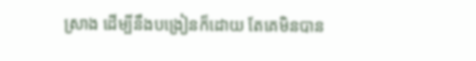ស្រាង ដើម្បីនឹងបង្រៀនក៏ដោយ តែគេមិនបាន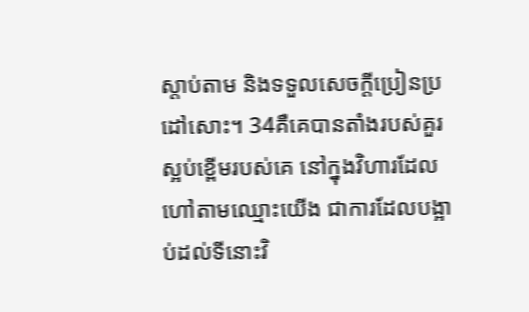ស្តាប់តាម និងទទួលសេចក្ដីប្រៀនប្រដៅសោះ។ 34គឺគេបានតាំងរបស់គួរស្អប់ខ្ពើមរបស់គេ នៅក្នុងវិហារដែលហៅតាមឈ្មោះយើង ជាការដែលបង្អាប់ដល់ទីនោះវិ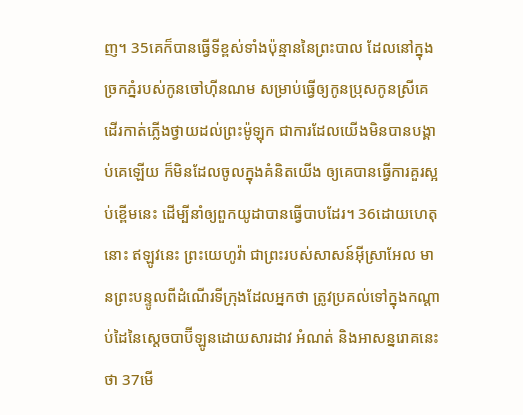ញ។ 35គេក៏បានធ្វើទីខ្ពស់ទាំងប៉ុន្មាននៃព្រះបាល ដែលនៅក្នុងច្រកភ្នំរបស់កូនចៅហ៊ីនណម សម្រាប់ធ្វើឲ្យកូនប្រុសកូនស្រីគេដើរកាត់ភ្លើងថ្វាយដល់ព្រះម៉ូឡុក ជាការដែលយើងមិនបានបង្គាប់គេឡើយ ក៏មិនដែលចូលក្នុងគំនិតយើង ឲ្យគេបានធ្វើការគួរស្អប់ខ្ពើមនេះ ដើម្បីនាំឲ្យពួកយូដាបានធ្វើបាបដែរ។ 36ដោយហេតុនោះ ឥឡូវនេះ ព្រះយេហូវ៉ា ជាព្រះរបស់សាសន៍អ៊ីស្រាអែល មានព្រះបន្ទូលពីដំណើរទីក្រុងដែលអ្នកថា ត្រូវប្រគល់ទៅក្នុងកណ្ដាប់ដៃនៃស្តេចបាប៊ីឡូនដោយសារដាវ អំណត់ និងអាសន្នរោគនេះថា 37មើ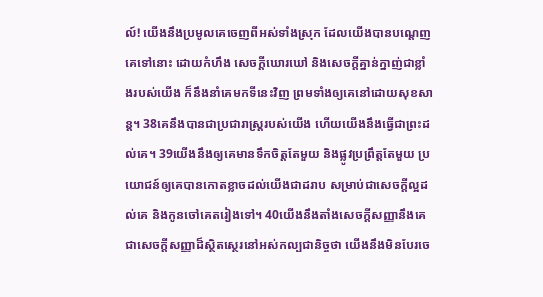ល៍! យើងនឹងប្រមូលគេចេញពីអស់ទាំងស្រុក ដែលយើងបានបណ្តេញគេទៅនោះ ដោយកំហឹង សេចក្ដីឃោរឃៅ និងសេចក្ដីគ្នាន់ក្នាញ់ជាខ្លាំងរបស់យើង ក៏នឹងនាំគេមកទីនេះវិញ ព្រមទាំងឲ្យគេនៅដោយសុខសាន្ត។ 38គេនឹងបានជាប្រជារាស្ត្ររបស់យើង ហើយយើងនឹងធ្វើជាព្រះដល់គេ។ 39យើងនឹងឲ្យគេមានទឹកចិត្តតែមួយ និងផ្លូវប្រព្រឹត្តតែមួយ ប្រយោជន៍ឲ្យគេបានកោតខ្លាចដល់យើងជាដរាប សម្រាប់ជាសេចក្ដីល្អដល់គេ និងកូនចៅគេតរៀងទៅ។ 40យើងនឹងតាំងសេចក្ដីសញ្ញានឹងគេ ជាសេចក្ដីសញ្ញាដ៏ស្ថិតស្ថេរនៅអស់កល្បជានិច្ចថា យើងនឹងមិនបែរចេ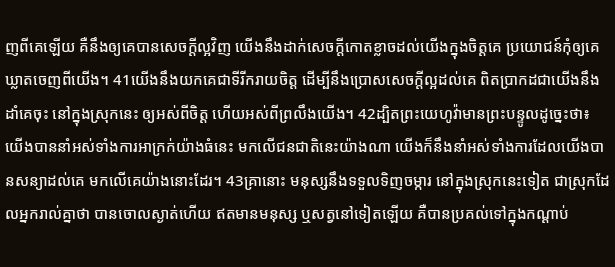ញពីគេឡើយ គឺនឹងឲ្យគេបានសេចក្ដីល្អវិញ យើងនឹងដាក់សេចក្ដីកោតខ្លាចដល់យើងក្នុងចិត្តគេ ប្រយោជន៍កុំឲ្យគេឃ្លាតចេញពីយើង។ 41យើងនឹងយកគេជាទីរីករាយចិត្ត ដើម្បីនឹងប្រោសសេចក្ដីល្អដល់គេ ពិតប្រាកដជាយើងនឹងដាំគេចុះ នៅក្នុងស្រុកនេះ ឲ្យអស់ពីចិត្ត ហើយអស់ពីព្រលឹងយើង។ 42ដ្បិតព្រះយេហូវ៉ាមានព្រះបន្ទូលដូច្នេះថា៖ យើងបាននាំអស់ទាំងការអាក្រក់យ៉ាងធំនេះ មកលើជនជាតិនេះយ៉ាងណា យើងក៏នឹងនាំអស់ទាំងការដែលយើងបានសន្យាដល់គេ មកលើគេយ៉ាងនោះដែរ។ 43គ្រានោះ មនុស្សនឹងទទួលទិញចម្ការ នៅក្នុងស្រុកនេះទៀត ជាស្រុកដែលអ្នករាល់គ្នាថា បានចោលស្ងាត់ហើយ ឥតមានមនុស្ស ឬសត្វនៅទៀតឡើយ គឺបានប្រគល់ទៅក្នុងកណ្ដាប់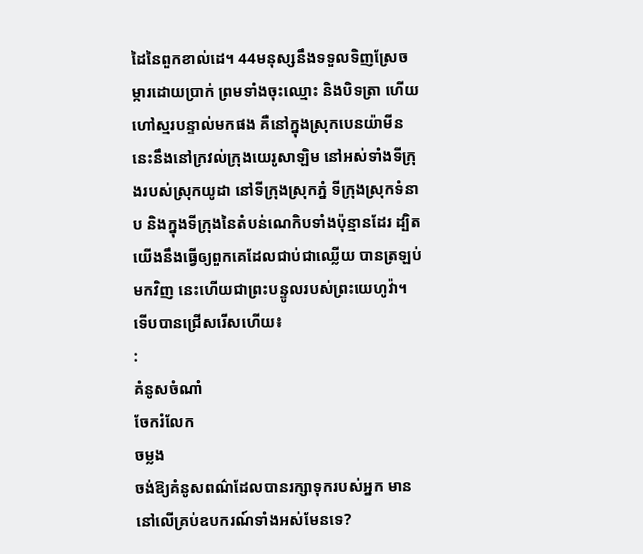ដៃនៃពួកខាល់ដេ។ 44មនុស្សនឹងទទួលទិញស្រែចម្ការដោយប្រាក់ ព្រមទាំងចុះឈ្មោះ និងបិទត្រា ហើយហៅស្មរបន្ទាល់មកផង គឺនៅក្នុងស្រុកបេនយ៉ាមីននេះនឹងនៅក្រវល់ក្រុងយេរូសាឡិម នៅអស់ទាំងទីក្រុងរបស់ស្រុកយូដា នៅទីក្រុងស្រុកភ្នំ ទីក្រុងស្រុកទំនាប និងក្នុងទីក្រុងនៃតំបន់ណេកិបទាំងប៉ុន្មានដែរ ដ្បិតយើងនឹងធ្វើឲ្យពួកគេដែលជាប់ជាឈ្លើយ បានត្រឡប់មកវិញ នេះហើយជាព្រះបន្ទូលរបស់ព្រះយេហូវ៉ា។
ទើបបានជ្រើសរើសហើយ៖
:
គំនូសចំណាំ
ចែករំលែក
ចម្លង
ចង់ឱ្យគំនូសពណ៌ដែលបានរក្សាទុករបស់អ្នក មាននៅលើគ្រប់ឧបករណ៍ទាំងអស់មែនទេ?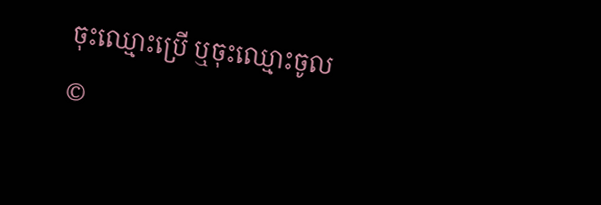ចុះឈ្មោះប្រើ ឬចុះឈ្មោះចូល
©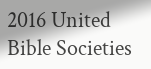2016 United Bible Societies